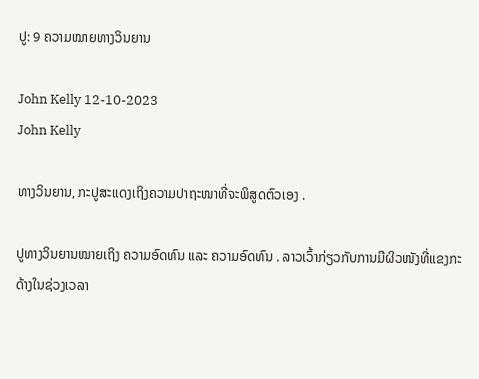ປູ: 9 ຄວາມໝາຍທາງວິນຍານ

John Kelly 12-10-2023
John Kelly

ທາງວິນຍານ, ກະປູສະແດງເຖິງຄວາມປາຖະໜາທີ່ຈະພິສູດຕົວເອງ .

ປູທາງວິນຍານໝາຍເຖິງ ຄວາມອົດທົນ ແລະ ຄວາມອົດທົນ . ລາວເວົ້າກ່ຽວກັບການມີຜິວໜັງທີ່ແຂງກະດ້າງໃນຊ່ວງເວລາ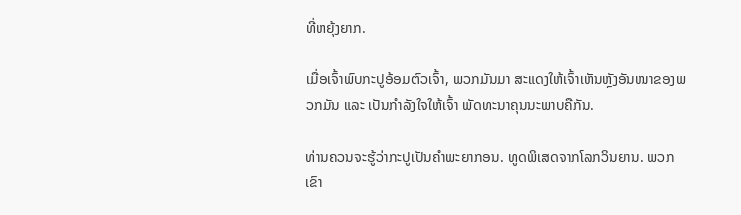ທີ່ຫຍຸ້ງຍາກ.

ເມື່ອເຈົ້າພົບກະປູອ້ອມຕົວເຈົ້າ, ພວກມັນມາ ສະແດງໃຫ້ເຈົ້າເຫັນຫຼັງອັນໜາຂອງພວກມັນ ແລະ ເປັນກຳລັງໃຈໃຫ້ເຈົ້າ ພັດທະນາຄຸນນະພາບຄືກັນ.

ທ່ານຄວນຈະຮູ້ວ່າກະປູເປັນຄຳພະຍາກອນ. ທູດພິເສດຈາກໂລກວິນຍານ. ພວກເຂົາ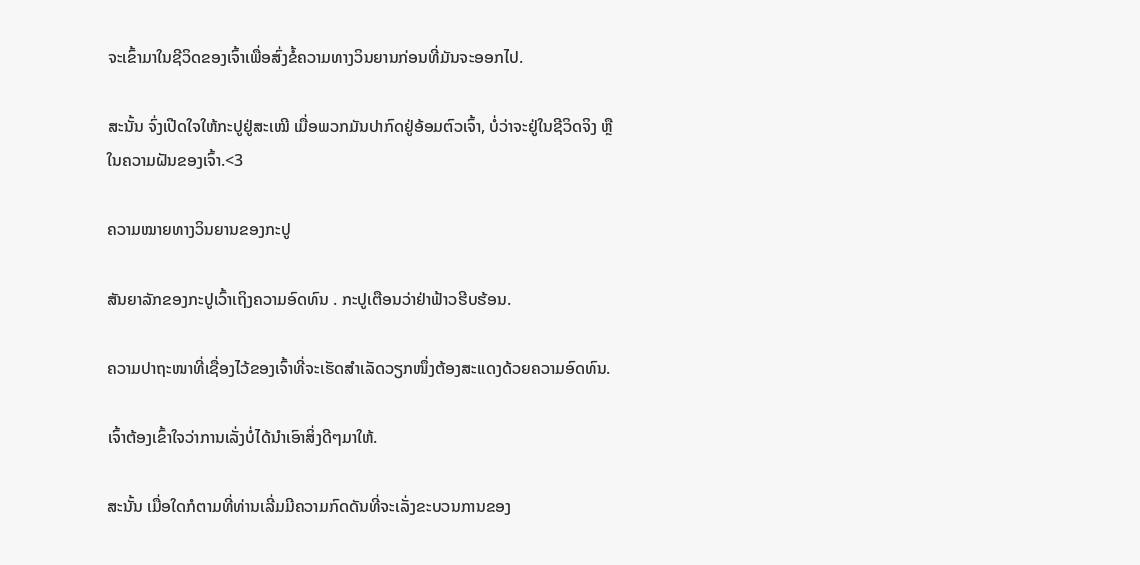ຈະເຂົ້າມາໃນຊີວິດຂອງເຈົ້າເພື່ອສົ່ງຂໍ້ຄວາມທາງວິນຍານກ່ອນທີ່ມັນຈະອອກໄປ.

ສະນັ້ນ ຈົ່ງເປີດໃຈໃຫ້ກະປູຢູ່ສະເໝີ ເມື່ອພວກມັນປາກົດຢູ່ອ້ອມຕົວເຈົ້າ, ບໍ່ວ່າຈະຢູ່ໃນຊີວິດຈິງ ຫຼືໃນຄວາມຝັນຂອງເຈົ້າ.<3

ຄວາມໝາຍທາງວິນຍານຂອງກະປູ

ສັນຍາລັກຂອງກະປູເວົ້າເຖິງຄວາມອົດທົນ . ກະປູເຕືອນວ່າຢ່າຟ້າວຮີບຮ້ອນ.

ຄວາມປາຖະໜາທີ່ເຊື່ອງໄວ້ຂອງເຈົ້າທີ່ຈະເຮັດສຳເລັດວຽກໜຶ່ງຕ້ອງສະແດງດ້ວຍຄວາມອົດທົນ.

ເຈົ້າຕ້ອງເຂົ້າໃຈວ່າການເລັ່ງບໍ່ໄດ້ນໍາເອົາສິ່ງດີໆມາໃຫ້.

ສະນັ້ນ ເມື່ອໃດກໍຕາມທີ່ທ່ານເລີ່ມມີຄວາມກົດດັນທີ່ຈະເລັ່ງຂະບວນການຂອງ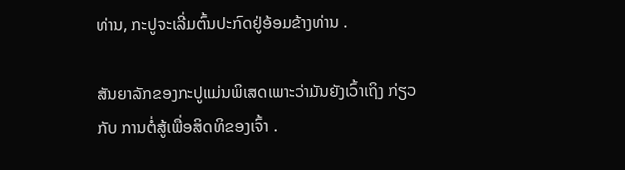ທ່ານ, ກະປູຈະເລີ່ມຕົ້ນປະກົດຢູ່ອ້ອມຂ້າງທ່ານ .

ສັນຍາລັກຂອງກະປູແມ່ນພິເສດເພາະວ່າມັນຍັງເວົ້າເຖິງ ກ່ຽວກັບ ການຕໍ່ສູ້ເພື່ອສິດທິຂອງເຈົ້າ .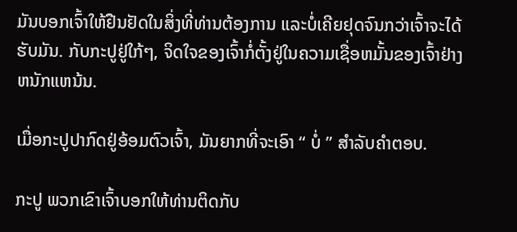ມັນບອກເຈົ້າໃຫ້ຢືນຢັດໃນສິ່ງທີ່ທ່ານຕ້ອງການ ແລະບໍ່ເຄີຍຢຸດຈົນກວ່າເຈົ້າຈະໄດ້ຮັບມັນ. ກັບກະປູຢູ່ໃກ້ໆ, ຈິດໃຈຂອງເຈົ້າກໍ່ຕັ້ງຢູ່ໃນຄວາມເຊື່ອຫມັ້ນຂອງເຈົ້າຢ່າງຫນັກແຫນ້ນ.

ເມື່ອກະປູປາກົດຢູ່ອ້ອມຕົວເຈົ້າ, ມັນຍາກທີ່ຈະເອົາ “ ບໍ່ ” ສໍາລັບຄໍາຕອບ.

ກະປູ ພວກເຂົາເຈົ້າບອກໃຫ້ທ່ານຕິດກັບ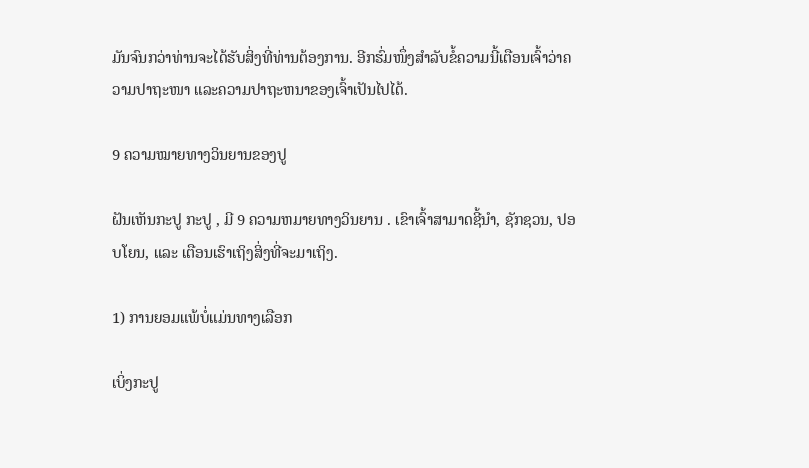ມັນຈົນກວ່າທ່ານຈະໄດ້ຮັບສິ່ງທີ່ທ່ານຕ້ອງການ. ອີກຮົ່ມໜຶ່ງສຳລັບຂໍ້ຄວາມນີ້ເຕືອນເຈົ້າວ່າຄວາມປາຖະໜາ ແລະຄວາມປາຖະຫນາຂອງເຈົ້າເປັນໄປໄດ້.

9 ຄວາມໝາຍທາງວິນຍານຂອງປູ

ຝັນເຫັນກະປູ ກະປູ , ມີ 9 ຄວາມຫມາຍທາງວິນຍານ . ເຂົາເຈົ້າສາມາດຊີ້ນຳ, ຊັກຊວນ, ປອບໂຍນ, ແລະ ເຕືອນເຮົາເຖິງສິ່ງທີ່ຈະມາເຖິງ.

1) ການຍອມແພ້ບໍ່ແມ່ນທາງເລືອກ

ເບິ່ງກະປູ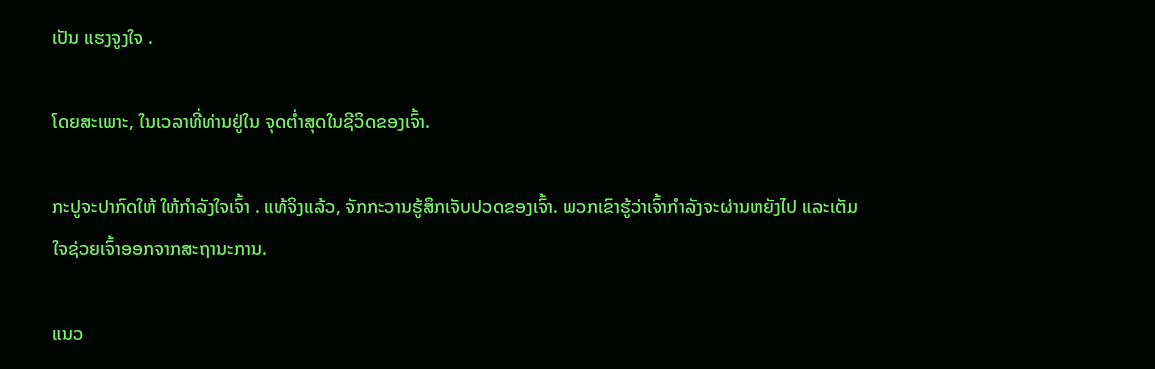ເປັນ ແຮງຈູງໃຈ .

ໂດຍສະເພາະ, ໃນເວລາທີ່ທ່ານຢູ່ໃນ ຈຸດຕໍ່າສຸດໃນຊີວິດຂອງເຈົ້າ.

ກະປູຈະປາກົດໃຫ້ ໃຫ້ກຳລັງໃຈເຈົ້າ . ແທ້ຈິງແລ້ວ, ຈັກກະວານຮູ້ສຶກເຈັບປວດຂອງເຈົ້າ. ພວກເຂົາຮູ້ວ່າເຈົ້າກໍາລັງຈະຜ່ານຫຍັງໄປ ແລະເຕັມໃຈຊ່ວຍເຈົ້າອອກຈາກສະຖານະການ.

ແນວ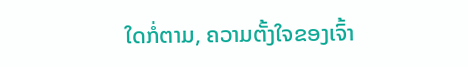ໃດກໍ່ຕາມ, ຄວາມຕັ້ງໃຈຂອງເຈົ້າ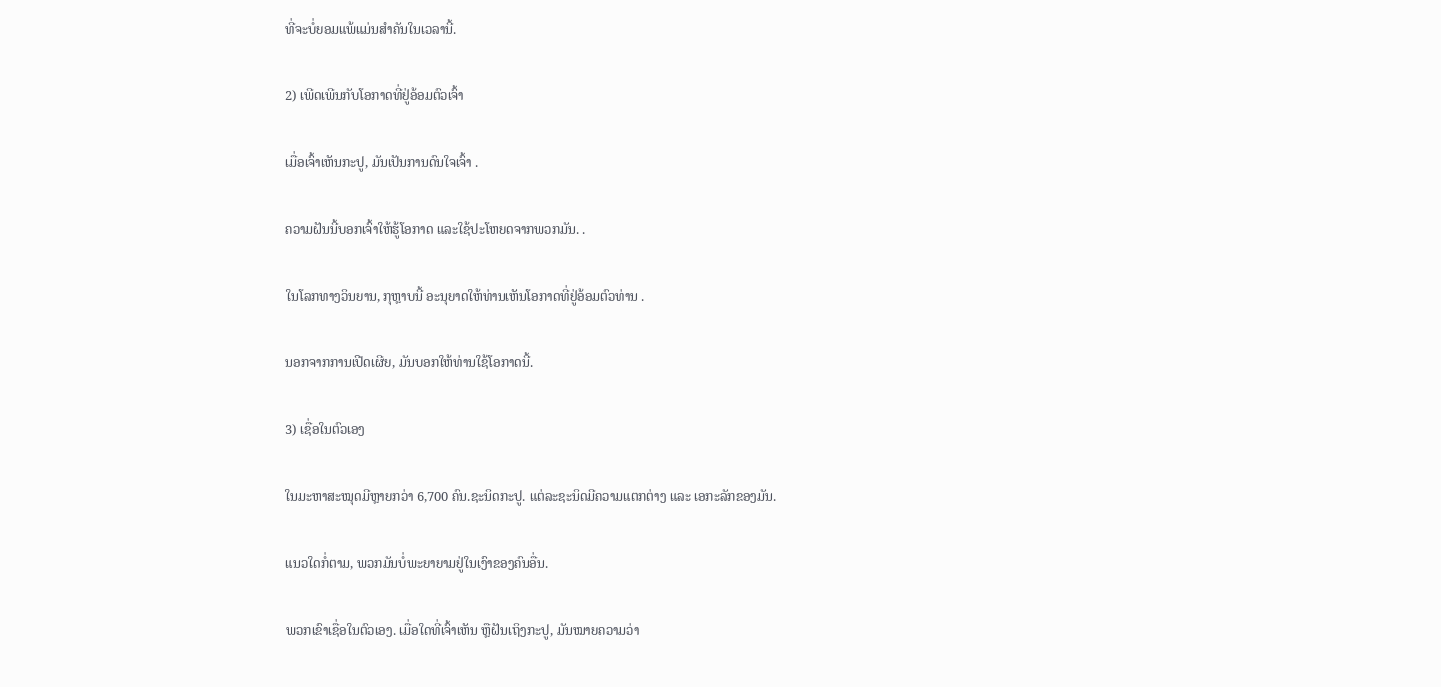ທີ່ຈະບໍ່ຍອມແພ້ແມ່ນສໍາຄັນໃນເວລານີ້.

2) ເພີດເພີນກັບໂອກາດທີ່ຢູ່ອ້ອມຕົວເຈົ້າ

ເມື່ອເຈົ້າເຫັນກະປູ, ມັນເປັນການດົນໃຈເຈົ້າ .

ຄວາມຝັນນີ້ບອກເຈົ້າໃຫ້ຮູ້ໂອກາດ ແລະໃຊ້ປະໂຫຍດຈາກພວກມັນ. .

ໃນໂລກທາງວິນຍານ, ກຸຫຼາບນີ້ ອະນຸຍາດໃຫ້ທ່ານເຫັນໂອກາດທີ່ຢູ່ອ້ອມຕົວທ່ານ .

ນອກຈາກການເປີດເຜີຍ, ມັນບອກໃຫ້ທ່ານໃຊ້ໂອກາດນີ້.

3) ເຊື່ອໃນຕົວເອງ

ໃນມະຫາສະໝຸດມີຫຼາຍກວ່າ 6,700 ຄົນ.ຊະນິດກະປູ. ແຕ່ລະຊະນິດມີຄວາມແຕກຕ່າງ ແລະ ເອກະລັກຂອງມັນ.

ແນວໃດກໍ່ຕາມ, ພວກມັນບໍ່ພະຍາຍາມຢູ່ໃນເງົາຂອງຄົນອື່ນ.

ພວກເຂົາເຊື່ອໃນຕົວເອງ. ເມື່ອໃດທີ່ເຈົ້າເຫັນ ຫຼືຝັນເຖິງກະປູ, ມັນໝາຍຄວາມວ່າ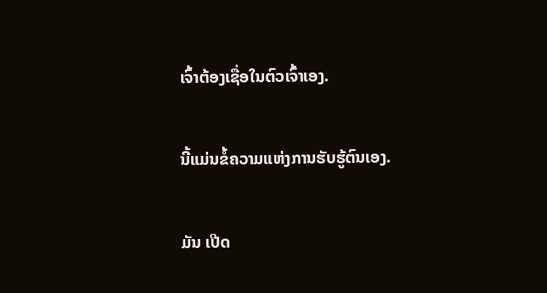ເຈົ້າຕ້ອງເຊື່ອໃນຕົວເຈົ້າເອງ.

ນີ້ແມ່ນຂໍ້ຄວາມແຫ່ງການຮັບຮູ້ຕົນເອງ.

ມັນ ເປີດ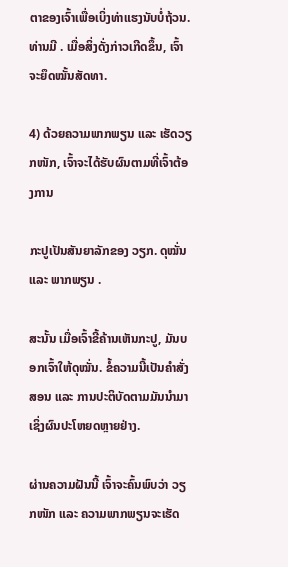ຕາຂອງເຈົ້າເພື່ອເບິ່ງທ່າແຮງນັບບໍ່ຖ້ວນ. ທ່ານມີ . ເມື່ອສິ່ງດັ່ງກ່າວເກີດຂຶ້ນ, ເຈົ້າຈະຍຶດໝັ້ນສັດທາ.

4) ດ້ວຍຄວາມພາກພຽນ ແລະ ເຮັດວຽກໜັກ, ເຈົ້າຈະໄດ້ຮັບຜົນຕາມທີ່ເຈົ້າຕ້ອງການ

ກະປູເປັນສັນຍາລັກຂອງ ວຽກ. ດຸໝັ່ນ ແລະ ພາກພຽນ .

ສະນັ້ນ ເມື່ອເຈົ້າຂີ້ຄ້ານເຫັນກະປູ, ມັນບອກເຈົ້າໃຫ້ດຸໝັ່ນ. ຂໍ້ຄວາມນີ້ເປັນຄຳສັ່ງສອນ ແລະ ການປະຕິບັດຕາມມັນນຳມາເຊິ່ງຜົນປະໂຫຍດຫຼາຍຢ່າງ.

ຜ່ານຄວາມຝັນນີ້ ເຈົ້າຈະຄົ້ນພົບວ່າ ວຽກໜັກ ແລະ ຄວາມພາກພຽນຈະເຮັດ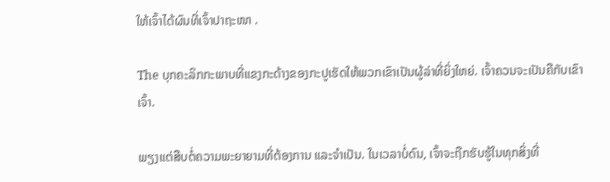ໃຫ້ເຈົ້າໄດ້ຜົນທີ່ເຈົ້າປາຖະໜາ .

The ບຸກຄະລິກກະພາບທີ່ແຂງກະດ້າງຂອງກະປູເຮັດໃຫ້ພວກເຂົາເປັນຜູ້ລ່າທີ່ຍິ່ງໃຫຍ່. ເຈົ້າຄວນຈະເປັນຄືກັບເຂົາເຈົ້າ.

ພຽງແຕ່ສືບຕໍ່ຄວາມພະຍາຍາມທີ່ຕ້ອງການ ແລະຈໍາເປັນ. ໃນເວລາບໍ່ດົນ, ເຈົ້າຈະຖືກຮັບຮູ້ໃນທຸກສິ່ງທີ່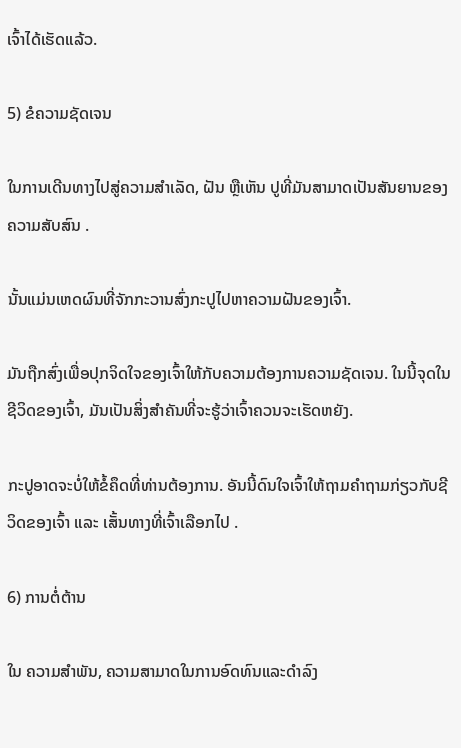ເຈົ້າໄດ້ເຮັດແລ້ວ.

5) ຂໍຄວາມຊັດເຈນ

ໃນການເດີນທາງໄປສູ່ຄວາມສໍາເລັດ, ຝັນ ຫຼືເຫັນ ປູທີ່ມັນສາມາດເປັນສັນຍານຂອງຄວາມສັບສົນ .

ນັ້ນແມ່ນເຫດຜົນທີ່ຈັກກະວານສົ່ງກະປູໄປຫາຄວາມຝັນຂອງເຈົ້າ.

ມັນຖືກສົ່ງເພື່ອປຸກຈິດໃຈຂອງເຈົ້າໃຫ້ກັບຄວາມຕ້ອງການຄວາມຊັດເຈນ. ໃນນີ້ຈຸດໃນຊີວິດຂອງເຈົ້າ, ມັນເປັນສິ່ງສໍາຄັນທີ່ຈະຮູ້ວ່າເຈົ້າຄວນຈະເຮັດຫຍັງ.

ກະປູອາດຈະບໍ່ໃຫ້ຂໍ້ຄຶດທີ່ທ່ານຕ້ອງການ. ອັນນີ້ດົນໃຈເຈົ້າໃຫ້ຖາມຄຳຖາມກ່ຽວກັບຊີວິດຂອງເຈົ້າ ແລະ ເສັ້ນທາງທີ່ເຈົ້າເລືອກໄປ .

6) ການຕໍ່ຕ້ານ

ໃນ ຄວາມສໍາພັນ, ຄວາມສາມາດໃນການອົດທົນແລະດໍາລົງ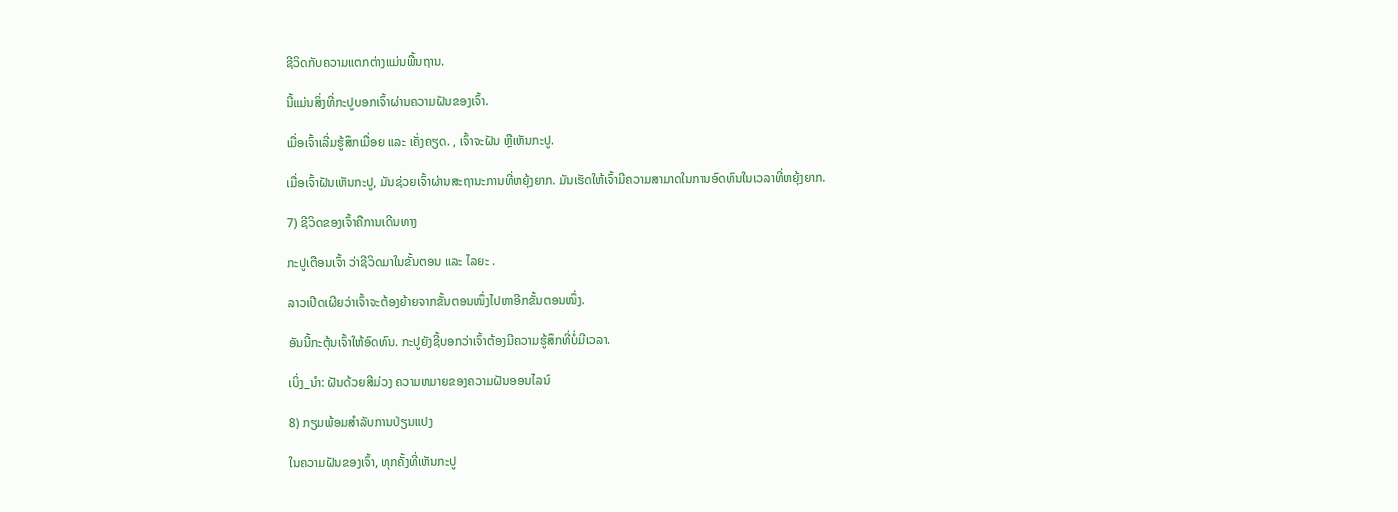ຊີວິດກັບຄວາມແຕກຕ່າງແມ່ນພື້ນຖານ.

ນີ້ແມ່ນສິ່ງທີ່ກະປູບອກເຈົ້າຜ່ານຄວາມຝັນຂອງເຈົ້າ.

ເມື່ອເຈົ້າເລີ່ມຮູ້ສຶກເມື່ອຍ ແລະ ເຄັ່ງຄຽດ. , ເຈົ້າຈະຝັນ ຫຼືເຫັນກະປູ.

ເມື່ອເຈົ້າຝັນເຫັນກະປູ, ມັນຊ່ວຍເຈົ້າຜ່ານສະຖານະການທີ່ຫຍຸ້ງຍາກ. ມັນເຮັດໃຫ້ເຈົ້າມີຄວາມສາມາດໃນການອົດທົນໃນເວລາທີ່ຫຍຸ້ງຍາກ.

7) ຊີວິດຂອງເຈົ້າຄືການເດີນທາງ

ກະປູເຕືອນເຈົ້າ ວ່າຊີວິດມາໃນຂັ້ນຕອນ ແລະ ໄລຍະ .

ລາວເປີດເຜີຍວ່າເຈົ້າຈະຕ້ອງຍ້າຍຈາກຂັ້ນຕອນໜຶ່ງໄປຫາອີກຂັ້ນຕອນໜຶ່ງ.

ອັນນີ້ກະຕຸ້ນເຈົ້າໃຫ້ອົດທົນ. ກະປູຍັງຊີ້ບອກວ່າເຈົ້າຕ້ອງມີຄວາມຮູ້ສຶກທີ່ບໍ່ມີເວລາ.

ເບິ່ງ_ນຳ: ຝັນດ້ວຍສີມ່ວງ ຄວາມຫມາຍຂອງຄວາມຝັນອອນໄລນ໌

8) ກຽມພ້ອມສໍາລັບການປ່ຽນແປງ

ໃນຄວາມຝັນຂອງເຈົ້າ, ທຸກຄັ້ງທີ່ເຫັນກະປູ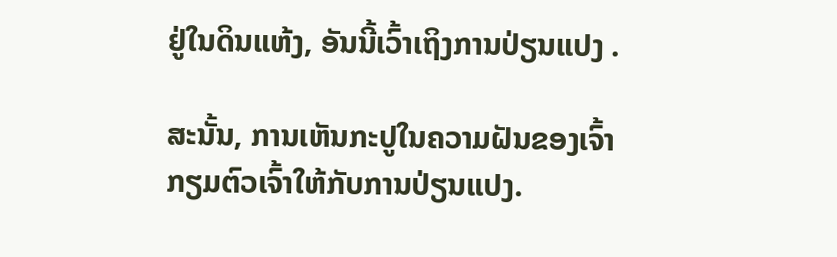ຢູ່ໃນດິນແຫ້ງ, ອັນນີ້ເວົ້າເຖິງການປ່ຽນແປງ .

ສະນັ້ນ, ການເຫັນກະປູໃນຄວາມຝັນຂອງເຈົ້າກຽມຕົວເຈົ້າໃຫ້ກັບການປ່ຽນແປງ.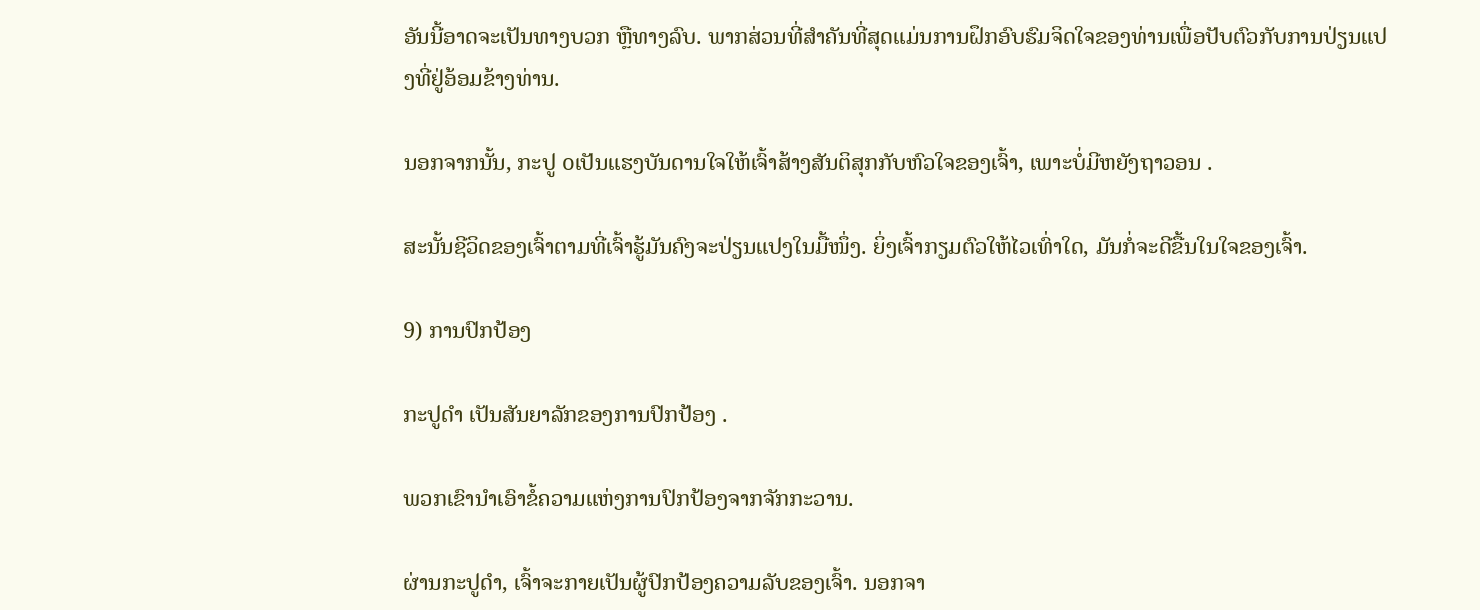ອັນນີ້ອາດຈະເປັນທາງບວກ ຫຼືທາງລົບ. ພາກສ່ວນທີ່ສໍາຄັນທີ່ສຸດແມ່ນການຝຶກອົບຮົມຈິດໃຈຂອງທ່ານເພື່ອປັບຕົວກັບການປ່ຽນແປງທີ່ຢູ່ອ້ອມຂ້າງທ່ານ.

ນອກຈາກນັ້ນ, ກະປູ oເປັນແຮງບັນດານໃຈໃຫ້ເຈົ້າສ້າງສັນຕິສຸກກັບຫົວໃຈຂອງເຈົ້າ, ເພາະບໍ່ມີຫຍັງຖາວອນ .

ສະນັ້ນຊີວິດຂອງເຈົ້າຕາມທີ່ເຈົ້າຮູ້ມັນຄົງຈະປ່ຽນແປງໃນມື້ໜຶ່ງ. ຍິ່ງເຈົ້າກຽມຕົວໃຫ້ໄວເທົ່າໃດ, ມັນກໍ່ຈະດີຂື້ນໃນໃຈຂອງເຈົ້າ.

9) ການປົກປ້ອງ

ກະປູດຳ ເປັນສັນຍາລັກຂອງການປົກປ້ອງ .

ພວກເຂົານຳເອົາຂໍ້ຄວາມແຫ່ງການປົກປ້ອງຈາກຈັກກະວານ.

ຜ່ານກະປູດຳ, ເຈົ້າຈະກາຍເປັນຜູ້ປົກປ້ອງຄວາມລັບຂອງເຈົ້າ. ນອກຈາ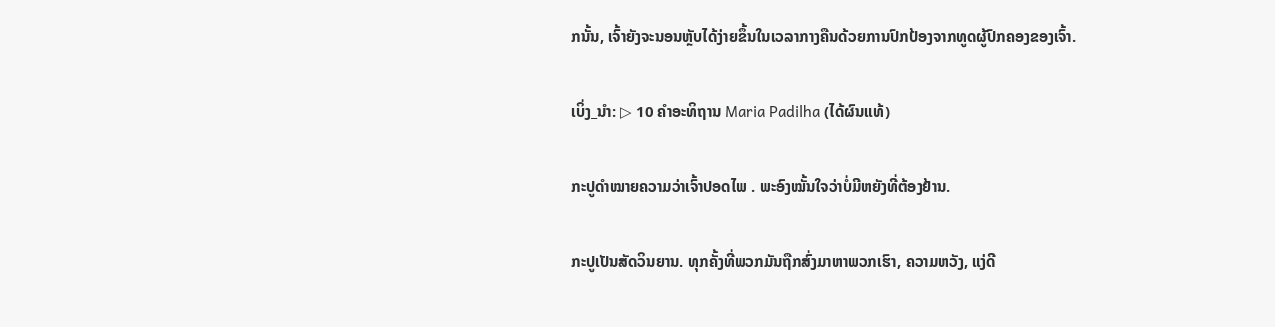ກນັ້ນ, ເຈົ້າຍັງຈະນອນຫຼັບໄດ້ງ່າຍຂຶ້ນໃນເວລາກາງຄືນດ້ວຍການປົກປ້ອງຈາກທູດຜູ້ປົກຄອງຂອງເຈົ້າ.

ເບິ່ງ_ນຳ: ▷ 10 ຄໍາອະທິຖານ Maria Padilha (ໄດ້ຜົນແທ້)

ກະປູດຳໝາຍຄວາມວ່າເຈົ້າປອດໄພ . ພະອົງໝັ້ນໃຈວ່າບໍ່ມີຫຍັງທີ່ຕ້ອງຢ້ານ.

ກະປູເປັນສັດວິນຍານ. ທຸກຄັ້ງທີ່ພວກມັນຖືກສົ່ງມາຫາພວກເຮົາ, ຄວາມຫວັງ, ແງ່ດີ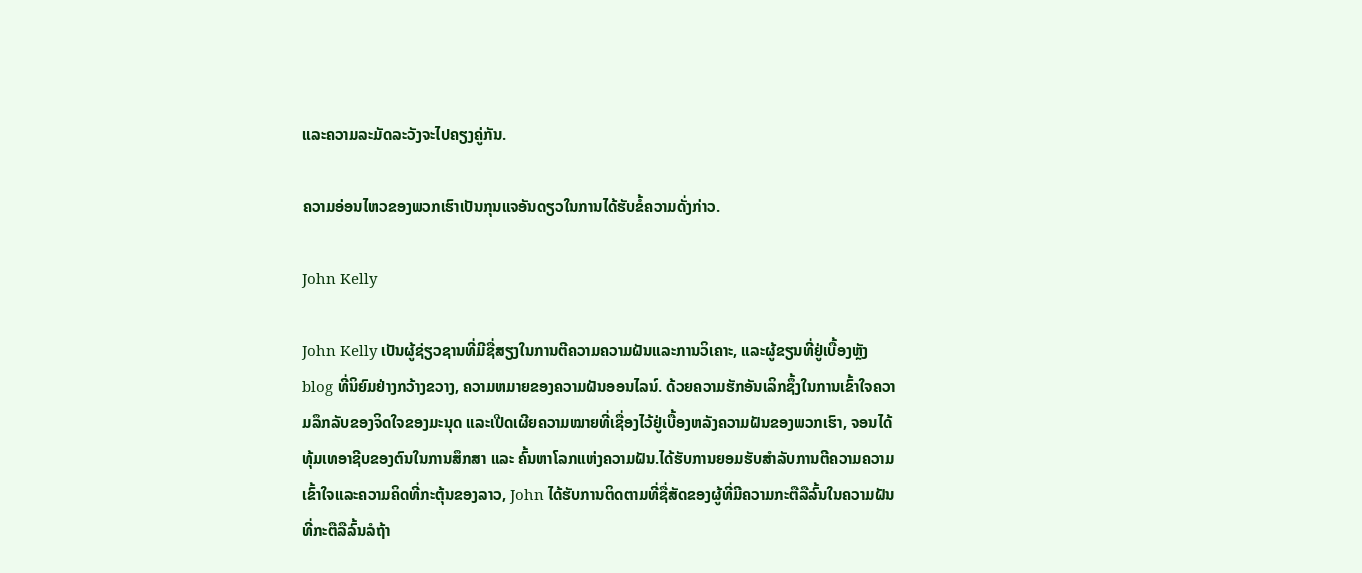ແລະຄວາມລະມັດລະວັງຈະໄປຄຽງຄູ່ກັນ.

ຄວາມອ່ອນໄຫວຂອງພວກເຮົາເປັນກຸນແຈອັນດຽວໃນການໄດ້ຮັບຂໍ້ຄວາມດັ່ງກ່າວ.

John Kelly

John Kelly ເປັນຜູ້ຊ່ຽວຊານທີ່ມີຊື່ສຽງໃນການຕີຄວາມຄວາມຝັນແລະການວິເຄາະ, ແລະຜູ້ຂຽນທີ່ຢູ່ເບື້ອງຫຼັງ blog ທີ່ນິຍົມຢ່າງກວ້າງຂວາງ, ຄວາມຫມາຍຂອງຄວາມຝັນອອນໄລນ໌. ດ້ວຍຄວາມຮັກອັນເລິກຊຶ້ງໃນການເຂົ້າໃຈຄວາມລຶກລັບຂອງຈິດໃຈຂອງມະນຸດ ແລະເປີດເຜີຍຄວາມໝາຍທີ່ເຊື່ອງໄວ້ຢູ່ເບື້ອງຫລັງຄວາມຝັນຂອງພວກເຮົາ, ຈອນໄດ້ທຸ້ມເທອາຊີບຂອງຕົນໃນການສຶກສາ ແລະ ຄົ້ນຫາໂລກແຫ່ງຄວາມຝັນ.ໄດ້ຮັບການຍອມຮັບສໍາລັບການຕີຄວາມຄວາມເຂົ້າໃຈແລະຄວາມຄິດທີ່ກະຕຸ້ນຂອງລາວ, John ໄດ້ຮັບການຕິດຕາມທີ່ຊື່ສັດຂອງຜູ້ທີ່ມີຄວາມກະຕືລືລົ້ນໃນຄວາມຝັນທີ່ກະຕືລືລົ້ນລໍຖ້າ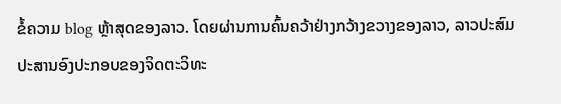ຂໍ້ຄວາມ blog ຫຼ້າສຸດຂອງລາວ. ໂດຍຜ່ານການຄົ້ນຄວ້າຢ່າງກວ້າງຂວາງຂອງລາວ, ລາວປະສົມປະສານອົງປະກອບຂອງຈິດຕະວິທະ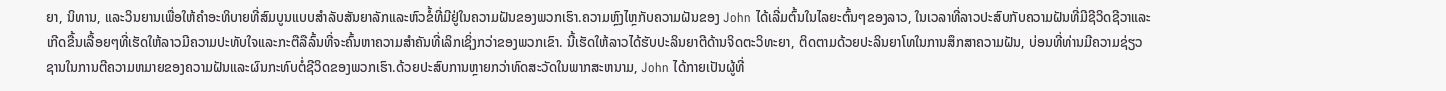ຍາ, ນິທານ, ແລະວິນຍານເພື່ອໃຫ້ຄໍາອະທິບາຍທີ່ສົມບູນແບບສໍາລັບສັນຍາລັກແລະຫົວຂໍ້ທີ່ມີຢູ່ໃນຄວາມຝັນຂອງພວກເຮົາ.ຄວາມຫຼົງໄຫຼກັບຄວາມຝັນຂອງ John ໄດ້ເລີ່ມຕົ້ນໃນໄລຍະຕົ້ນໆຂອງລາວ, ໃນເວລາທີ່ລາວປະສົບກັບຄວາມຝັນທີ່ມີຊີວິດຊີວາແລະເກີດຂື້ນເລື້ອຍໆທີ່ເຮັດໃຫ້ລາວມີຄວາມປະທັບໃຈແລະກະຕືລືລົ້ນທີ່ຈະຄົ້ນຫາຄວາມສໍາຄັນທີ່ເລິກເຊິ່ງກວ່າຂອງພວກເຂົາ. ນີ້ເຮັດໃຫ້ລາວໄດ້ຮັບປະລິນຍາຕີດ້ານຈິດຕະວິທະຍາ, ຕິດຕາມດ້ວຍປະລິນຍາໂທໃນການສຶກສາຄວາມຝັນ, ບ່ອນທີ່ທ່ານມີຄວາມຊ່ຽວຊານໃນການຕີຄວາມຫມາຍຂອງຄວາມຝັນແລະຜົນກະທົບຕໍ່ຊີວິດຂອງພວກເຮົາ.ດ້ວຍປະສົບການຫຼາຍກວ່າທົດສະວັດໃນພາກສະຫນາມ, John ໄດ້ກາຍເປັນຜູ້ທີ່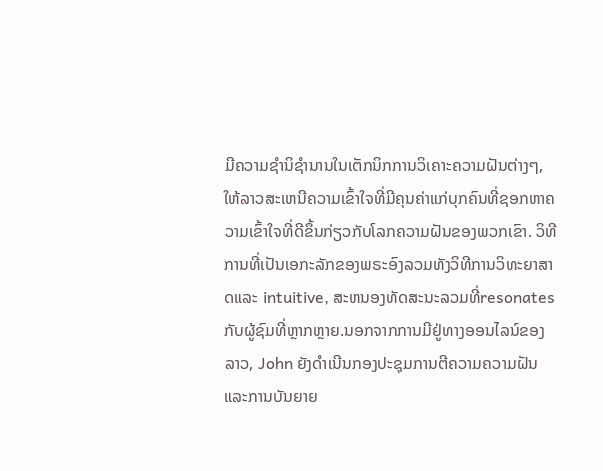ມີຄວາມຊໍານິຊໍານານໃນເຕັກນິກການວິເຄາະຄວາມຝັນຕ່າງໆ, ໃຫ້ລາວສະເຫນີຄວາມເຂົ້າໃຈທີ່ມີຄຸນຄ່າແກ່ບຸກຄົນທີ່ຊອກຫາຄວາມເຂົ້າໃຈທີ່ດີຂຶ້ນກ່ຽວກັບໂລກຄວາມຝັນຂອງພວກເຂົາ. ວິທີການທີ່ເປັນເອກະລັກຂອງພຣະອົງລວມທັງວິທີການວິທະຍາສາດແລະ intuitive, ສະຫນອງທັດສະນະລວມທີ່resonates ກັບຜູ້ຊົມທີ່ຫຼາກຫຼາຍ.ນອກຈາກການມີຢູ່ທາງອອນໄລນ໌ຂອງລາວ, John ຍັງດໍາເນີນກອງປະຊຸມການຕີຄວາມຄວາມຝັນແລະການບັນຍາຍ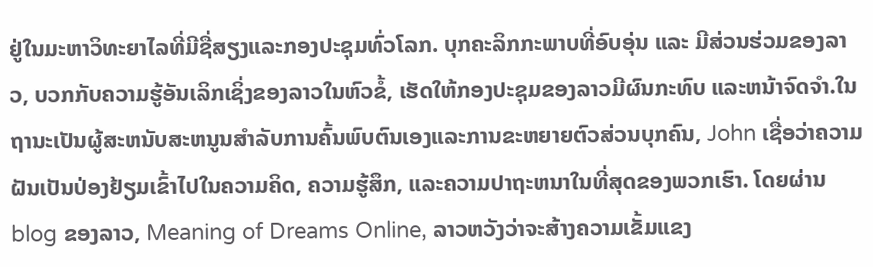ຢູ່ໃນມະຫາວິທະຍາໄລທີ່ມີຊື່ສຽງແລະກອງປະຊຸມທົ່ວໂລກ. ບຸກຄະລິກກະພາບທີ່ອົບອຸ່ນ ແລະ ມີສ່ວນຮ່ວມຂອງລາວ, ບວກກັບຄວາມຮູ້ອັນເລິກເຊິ່ງຂອງລາວໃນຫົວຂໍ້, ເຮັດໃຫ້ກອງປະຊຸມຂອງລາວມີຜົນກະທົບ ແລະຫນ້າຈົດຈໍາ.ໃນຖານະເປັນຜູ້ສະຫນັບສະຫນູນສໍາລັບການຄົ້ນພົບຕົນເອງແລະການຂະຫຍາຍຕົວສ່ວນບຸກຄົນ, John ເຊື່ອວ່າຄວາມຝັນເປັນປ່ອງຢ້ຽມເຂົ້າໄປໃນຄວາມຄິດ, ຄວາມຮູ້ສຶກ, ແລະຄວາມປາຖະຫນາໃນທີ່ສຸດຂອງພວກເຮົາ. ໂດຍຜ່ານ blog ຂອງລາວ, Meaning of Dreams Online, ລາວຫວັງວ່າຈະສ້າງຄວາມເຂັ້ມແຂງ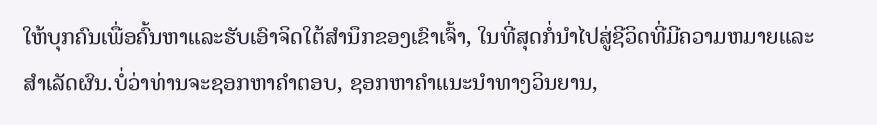ໃຫ້ບຸກຄົນເພື່ອຄົ້ນຫາແລະຮັບເອົາຈິດໃຕ້ສໍານຶກຂອງເຂົາເຈົ້າ, ໃນທີ່ສຸດກໍ່ນໍາໄປສູ່ຊີວິດທີ່ມີຄວາມຫມາຍແລະສໍາເລັດຜົນ.ບໍ່ວ່າທ່ານຈະຊອກຫາຄໍາຕອບ, ຊອກຫາຄໍາແນະນໍາທາງວິນຍານ,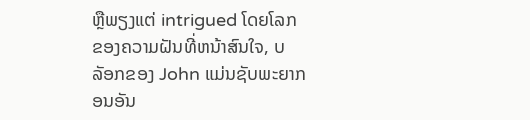ຫຼືພຽງແຕ່ intrigued ໂດຍໂລກຂອງຄວາມຝັນທີ່ຫນ້າສົນໃຈ, ບລັອກຂອງ John ແມ່ນຊັບພະຍາກອນອັນ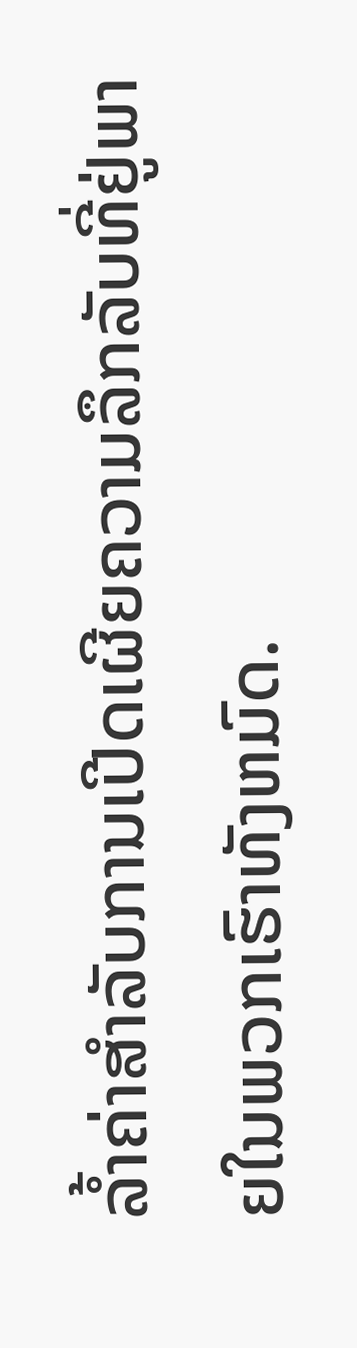ລ້ຳຄ່າສໍາລັບການເປີດເຜີຍຄວາມລຶກລັບທີ່ຢູ່ພາຍໃນພວກເຮົາທັງຫມົດ.